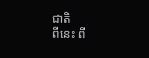ជាតិ
ពីនេះ ពី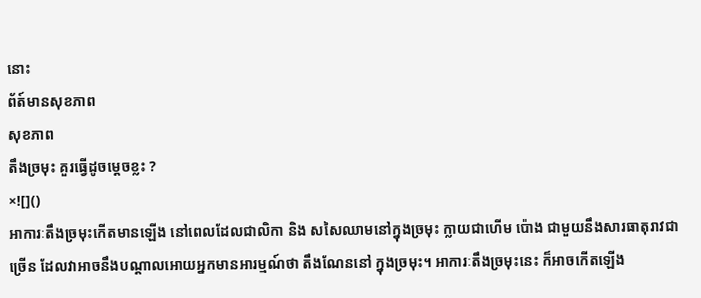នោះ
ព័ត៍មានសុខភាព
សុខភាព
តឹងច្រមុះ គួរធ្វើដូចម្តេចខ្លះ ?
×![]()
អាការៈតឹងច្រមុះកើតមានឡើង នៅពេលដែលជាលិកា និង សសៃឈាមនៅក្នុងច្រមុះ ក្លាយជាហើម ប៉ោង ជាមួយនឹងសារធាតុរាវជាច្រើន ដែលវាអាចនឹងបណ្តាលអោយអ្នកមានអារម្មណ៍ថា តឹងណែននៅ ក្នុងច្រមុះ។ អាការៈតឹងច្រមុះនេះ ក៏អាចកើតឡើង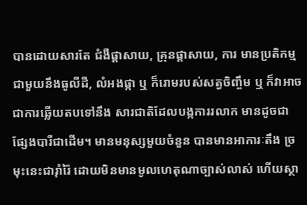បានដោយសារតែ ជំងឺផ្តាសាយ, គ្រុនផ្តាសាយ, ការ មានប្រតិកម្មជាមួយនឹងធូលីដី, លំអងផ្កា ឬ ក៏រោមរបស់សត្វចិញ្ចឹម ឬ ក៏វាអាចជាការឆ្លើយតបទៅនឹង សារជាតិដែលបង្កការរលាក មានដូចជាផ្សែងបារីជាដើម។ មានមនុស្សមួយចំនួន បានមានអាការៈតឹង ច្រមុះនេះជារ៉ាំរ៉ៃ ដោយមិនមានមូលហេតុណាច្បាស់លាស់ ហើយស្ថា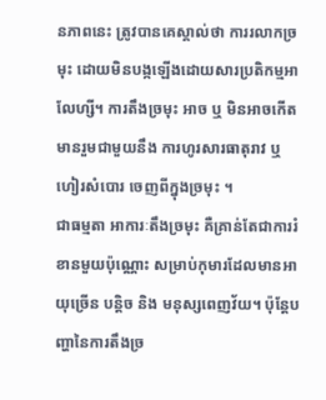នភាពនេះ ត្រូវបានគេស្គាល់ថា ការរលាកច្រមុះ ដោយមិនបង្កឡើងដោយសារប្រតិកម្មអាលែហ្សី។ ការតឹងច្រមុះ អាច ឬ មិនអាចកើត មានរួមជាមួយនឹង ការហូរសារធាតុរាវ ឬ ហៀរសំបោរ ចេញពីក្នុងច្រមុះ ។
ជាធម្មតា អាការៈតឹងច្រមុះ គឺគ្រាន់តែជាការរំខានមួយប៉ុណ្ណោះ សម្រាប់កុមារដែលមានអាយុច្រើន បន្តិច និង មនុស្សពេញវ័យ។ ប៉ុន្តែបញ្ហានៃការតឹងច្រ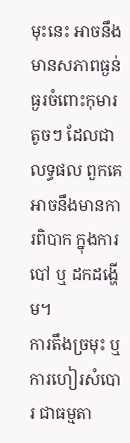មុះនេះ អាចនឹងមានសភាពធ្ងន់ធ្ងរចំពោះកុមារតូចៗ ដែលជាលទ្ធផល ពួកគេអាចនឹងមានការពិបាក ក្នុងការបៅ ឬ ដកដង្ហើម។
ការតឹងច្រមុះ ឬ ការហៀរសំបោរ ជាធម្មតា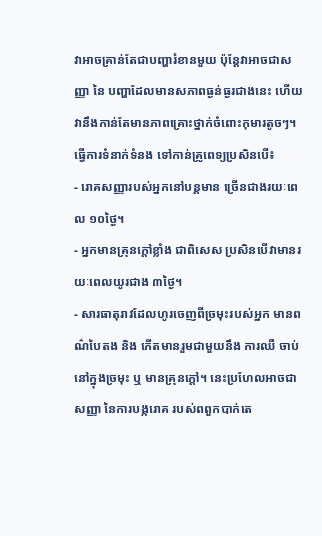វាអាចគ្រាន់តែជាបញ្ហារំខានមួយ ប៉ុន្តែវាអាចជាសញ្ញា នៃ បញ្ហាដែលមានសភាពធ្ងន់ធ្ងរជាងនេះ ហើយវានឹងកាន់តែមានភាពគ្រោះថ្នាក់ចំពោះកុមារតូចៗ។
ធ្វើការទំនាក់ទំនង ទៅកាន់គ្រូពេទ្យប្រសិនបើ៖
- រោគសញ្ញារបស់អ្នកនៅបន្តមាន ច្រើនជាងរយៈពេល ១០ថ្ងៃ។
- អ្នកមានគ្រុនក្តៅខ្លាំង ជាពិសេស ប្រសិនបើវាមានរយៈពេលយូរជាង ៣ថ្ងៃ។
- សារធាតុរាវដែលហូរចេញពីច្រមុះរបស់អ្នក មានពណ៌បៃតង និង កើតមានរួមជាមួយនឹង ការឈឺ ចាប់នៅក្នុងច្រមុះ ឬ មានគ្រុនក្តៅ។ នេះប្រហែលអាចជាសញ្ញា នៃការបង្ករោគ របស់ពពួកបាក់តេ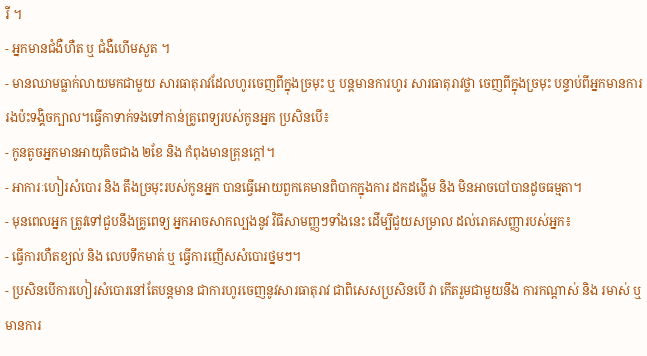រី ។
- អ្នកមានជំងឺហឺត ឬ ជំងឺហើមសួត ។
- មានឈាមធ្លាក់លាយមកជាមួយ សារធាតុរាវដែលហូរចេញពីក្នុងច្រមុះ ឬ បន្តមានការហូរ សារធាតុរាវថ្លា ចេញពីក្នុងច្រមុះ បន្ទាប់ពីអ្នកមានការរងប៉ះទង្គិចក្បាល។ធ្វើកាទាក់ទងទៅកាន់គ្រូពេទ្យរបស់កូនអ្នក ប្រសិនបើ៖
- កូនតូចអ្នកមានអាយុតិចជាង ២ខែ និង កំពុងមានគ្រុនក្តៅ។
- អាការៈហៀរសំបោរ និង តឹងច្រមុះរបស់កូនអ្នក បានធ្វើអោយពួកគេមានពិបាកក្នុងការ ដកដង្ហើម និង មិនអាចបៅបានដូចធម្មតា។
- មុនពេលអ្នក ត្រូវទៅជួបនឹងគ្រូពេទ្យ អ្នកអាចសាកល្បងនូវ វិធីសាមញ្ញៗទាំងនេះ ដើម្បីជួយសម្រាល ដល់រោគសញ្ញារបស់អ្នក៖
- ធ្វើការហឺតខ្យល់ និង លេបទឹកមាត់ ឬ ធ្វើការញើសសំបោរថ្នមៗ។
- ប្រសិនបើការហៀរសំបោរនៅតែបន្តមាន ជាការហូរចេញនូវសារធាតុរាវ ជាពិសេសប្រសិនបើ វា កើតរួមជាមួយនឹង ការកណ្តាស់ និង រមាស់ ឬ មានការ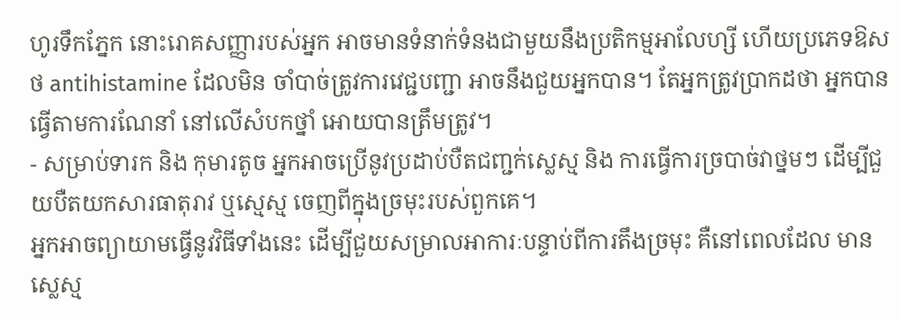ហូរទឹកភ្នែក នោះរោគសញ្ញារបស់អ្នក អាចមានទំនាក់ទំនងជាមួយនឹងប្រតិកម្មអាលែហ្សី ហើយប្រភេទឱសថ antihistamine ដែលមិន ចាំបាច់ត្រូវការវេជ្ជបញ្ជា អាចនឹងជួយអ្នកបាន។ តែអ្នកត្រូវប្រាកដថា អ្នកបានធ្វើតាមការណែនាំ នៅលើសំបកថ្នាំ អោយបានត្រឹមត្រូវ។
- សម្រាប់ទារក និង កុមារតូច អ្នកអាចប្រើនូវប្រដាប់បឺតជញ្ជក់ស្លេស្ម និង ការធ្វើការច្របាច់វាថ្នមៗ ដើម្បីជួយបឺតយកសារធាតុរាវ ឬស្មេស្ម ចេញពីក្នុងច្រមុះរបស់ពួកគេ។
អ្នកអាចព្យាយាមធ្វើនូវវិធីទាំងនេះ ដើម្បីជួយសម្រាលអាការៈបន្ទាប់ពីការតឹងច្រមុះ គឺនៅពេលដែល មានស្លេស្ម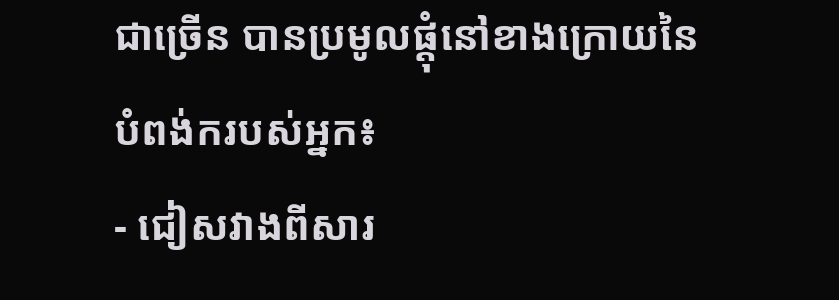ជាច្រើន បានប្រមូលផ្តុំនៅខាងក្រោយនៃបំពង់ករបស់អ្នក៖
- ជៀសវាងពីសារ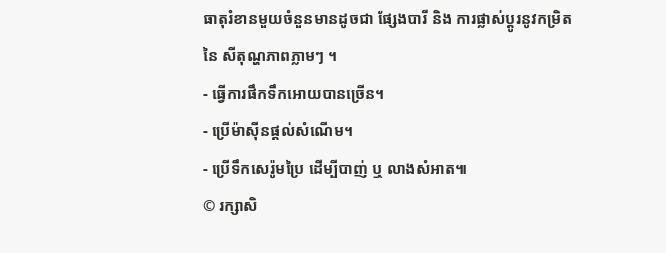ធាតុរំខានមួយចំនួនមានដូចជា ផ្សែងបារី និង ការផ្លាស់ប្តូរនូវកម្រិតនៃ សីតុណ្ហភាពភ្លាមៗ ។
- ធ្វើការផឹកទឹកអោយបានច្រើន។
- ប្រើម៉ាស៊ីនផ្តល់សំណើម។
- ប្រើទឹកសេរ៉ូមប្រៃ ដើម្បីបាញ់ ឬ លាងសំអាត៕
© រក្សាសិ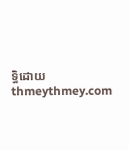ទ្ធិដោយ thmeythmey.com